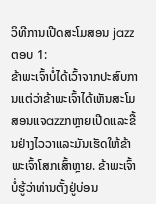ວິທີການເປີດສະໂມສອນ jazz
ຕອບ 1:
ຂ້າພະເຈົ້າບໍ່ໄດ້ເວົ້າຈາກປະສົບການແຕ່ວ່າຂ້າພະເຈົ້າໄດ້ເຫັນສະໂມສອນແຈazzກຫຼາຍເປີດແລະຂື້ນຢ່າງໄວວາແລະມັນເຮັດໃຫ້ຂ້າພະເຈົ້າໂສກເສົ້າຫຼາຍ. ຂ້າພະເຈົ້າບໍ່ຮູ້ວ່າທ່ານຕັ້ງຢູ່ບ່ອນ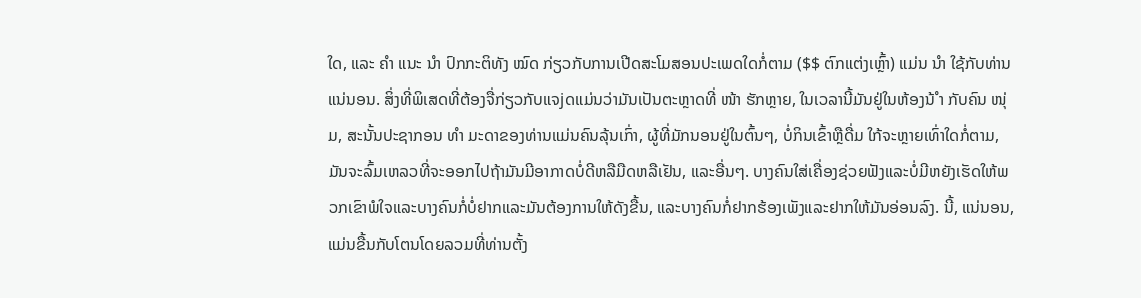ໃດ, ແລະ ຄຳ ແນະ ນຳ ປົກກະຕິທັງ ໝົດ ກ່ຽວກັບການເປີດສະໂມສອນປະເພດໃດກໍ່ຕາມ ($$ ຕົກແຕ່ງເຫຼົ້າ) ແມ່ນ ນຳ ໃຊ້ກັບທ່ານແນ່ນອນ. ສິ່ງທີ່ພິເສດທີ່ຕ້ອງຈື່ກ່ຽວກັບແຈjດແມ່ນວ່າມັນເປັນຕະຫຼາດທີ່ ໜ້າ ຮັກຫຼາຍ, ໃນເວລານີ້ມັນຢູ່ໃນຫ້ອງນ້ ຳ ກັບຄົນ ໜຸ່ມ, ສະນັ້ນປະຊາກອນ ທຳ ມະດາຂອງທ່ານແມ່ນຄົນລຸ້ນເກົ່າ, ຜູ້ທີ່ມັກນອນຢູ່ໃນຕົ້ນໆ, ບໍ່ກິນເຂົ້າຫຼືດື່ມ ໃກ້ຈະຫຼາຍເທົ່າໃດກໍ່ຕາມ, ມັນຈະລົ້ມເຫລວທີ່ຈະອອກໄປຖ້າມັນມີອາກາດບໍ່ດີຫລືມືດຫລືເຢັນ, ແລະອື່ນໆ. ບາງຄົນໃສ່ເຄື່ອງຊ່ວຍຟັງແລະບໍ່ມີຫຍັງເຮັດໃຫ້ພວກເຂົາພໍໃຈແລະບາງຄົນກໍ່ບໍ່ຢາກແລະມັນຕ້ອງການໃຫ້ດັງຂື້ນ, ແລະບາງຄົນກໍ່ຢາກຮ້ອງເພັງແລະຢາກໃຫ້ມັນອ່ອນລົງ. ນີ້, ແນ່ນອນ, ແມ່ນຂື້ນກັບໂຕນໂດຍລວມທີ່ທ່ານຕັ້ງ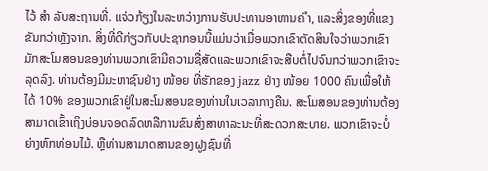ໄວ້ ສຳ ລັບສະຖານທີ່. ແຈ່ວກ້ຽງໃນລະຫວ່າງການຮັບປະທານອາຫານຄ່ ຳ, ແລະສິ່ງຂອງທີ່ແຂງຂັນກວ່າຫຼັງຈາກ. ສິ່ງທີ່ດີກ່ຽວກັບປະຊາກອນນີ້ແມ່ນວ່າເມື່ອພວກເຂົາຕັດສິນໃຈວ່າພວກເຂົາມັກສະໂມສອນຂອງທ່ານພວກເຂົາມີຄວາມຊື່ສັດແລະພວກເຂົາຈະສືບຕໍ່ໄປຈົນກວ່າພວກເຂົາຈະລຸດລົງ. ທ່ານຕ້ອງມີມະຫາຊົນຢ່າງ ໜ້ອຍ ທີ່ຮັກຂອງ jazz ຢ່າງ ໜ້ອຍ 1000 ຄົນເພື່ອໃຫ້ໄດ້ 10% ຂອງພວກເຂົາຢູ່ໃນສະໂມສອນຂອງທ່ານໃນເວລາກາງຄືນ. ສະໂມສອນຂອງທ່ານຕ້ອງສາມາດເຂົ້າເຖິງບ່ອນຈອດລົດຫລືການຂົນສົ່ງສາທາລະນະທີ່ສະດວກສະບາຍ. ພວກເຂົາຈະບໍ່ຍ່າງຫົກທ່ອນໄມ້. ຫຼືທ່ານສາມາດສານຂອງຝູງຊົນທີ່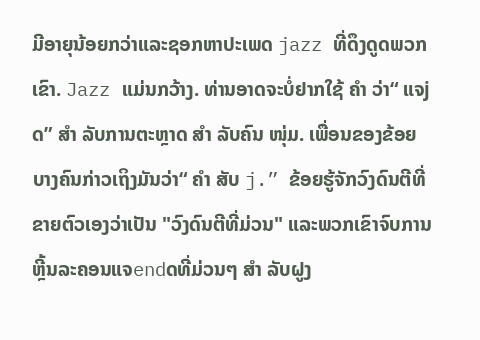ມີອາຍຸນ້ອຍກວ່າແລະຊອກຫາປະເພດ jazz ທີ່ດຶງດູດພວກເຂົາ. Jazz ແມ່ນກວ້າງ. ທ່ານອາດຈະບໍ່ຢາກໃຊ້ ຄຳ ວ່າ“ ແຈjດ” ສຳ ລັບການຕະຫຼາດ ສຳ ລັບຄົນ ໜຸ່ມ. ເພື່ອນຂອງຂ້ອຍບາງຄົນກ່າວເຖິງມັນວ່າ“ ຄຳ ສັບ j.” ຂ້ອຍຮູ້ຈັກວົງດົນຕີທີ່ຂາຍຕົວເອງວ່າເປັນ "ວົງດົນຕີທີ່ມ່ວນ" ແລະພວກເຂົາຈົບການຫຼີ້ນລະຄອນແຈendດທີ່ມ່ວນໆ ສຳ ລັບຝູງ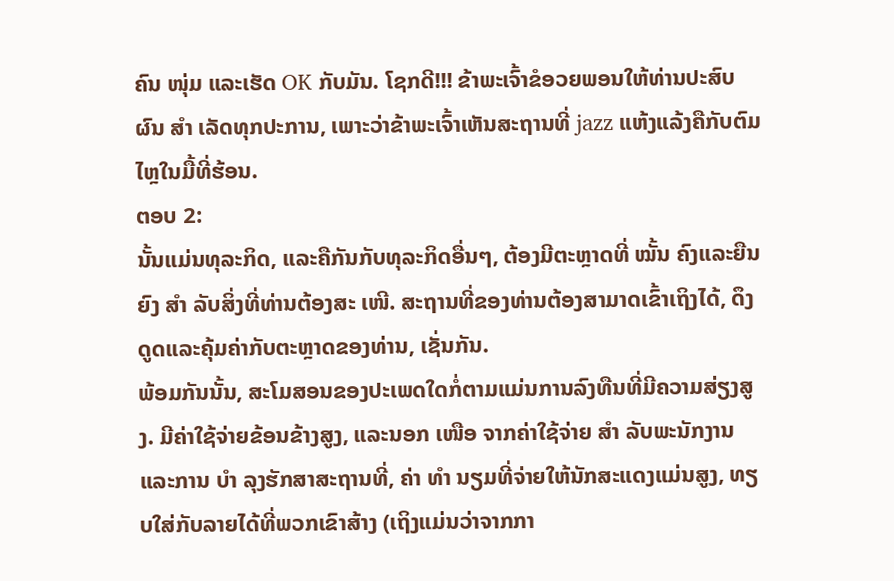ຄົນ ໜຸ່ມ ແລະເຮັດ OK ກັບມັນ. ໂຊກດີ!!! ຂ້າພະເຈົ້າຂໍອວຍພອນໃຫ້ທ່ານປະສົບຜົນ ສຳ ເລັດທຸກປະການ, ເພາະວ່າຂ້າພະເຈົ້າເຫັນສະຖານທີ່ jazz ແຫ້ງແລ້ງຄືກັບຕົມໄຫຼໃນມື້ທີ່ຮ້ອນ.
ຕອບ 2:
ນັ້ນແມ່ນທຸລະກິດ, ແລະຄືກັນກັບທຸລະກິດອື່ນໆ, ຕ້ອງມີຕະຫຼາດທີ່ ໝັ້ນ ຄົງແລະຍືນຍົງ ສຳ ລັບສິ່ງທີ່ທ່ານຕ້ອງສະ ເໜີ. ສະຖານທີ່ຂອງທ່ານຕ້ອງສາມາດເຂົ້າເຖິງໄດ້, ດຶງດູດແລະຄຸ້ມຄ່າກັບຕະຫຼາດຂອງທ່ານ, ເຊັ່ນກັນ.
ພ້ອມກັນນັ້ນ, ສະໂມສອນຂອງປະເພດໃດກໍ່ຕາມແມ່ນການລົງທືນທີ່ມີຄວາມສ່ຽງສູງ. ມີຄ່າໃຊ້ຈ່າຍຂ້ອນຂ້າງສູງ, ແລະນອກ ເໜືອ ຈາກຄ່າໃຊ້ຈ່າຍ ສຳ ລັບພະນັກງານແລະການ ບຳ ລຸງຮັກສາສະຖານທີ່, ຄ່າ ທຳ ນຽມທີ່ຈ່າຍໃຫ້ນັກສະແດງແມ່ນສູງ, ທຽບໃສ່ກັບລາຍໄດ້ທີ່ພວກເຂົາສ້າງ (ເຖິງແມ່ນວ່າຈາກກາ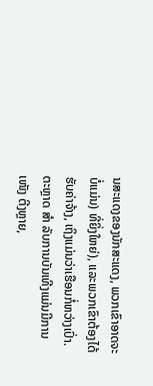ນສະແດງຂອງນັກສະແດງ, ພວກເຂົາອາດຈະບໍ່ແມ່ນ) ທີ່ຍິ່ງໃຫຍ່), ແລະພວກເຂົາຕ້ອງໄດ້ຮັບຄ່າຈ້າງ, ເຖິງແມ່ນວ່າເຮືອນກໍ່ຫວ່າງເປົ່າ.
ຕະຫຼາດ ສຳ ລັບການບັນເທີງແມ່ນມີການ ເໜັງ ຕີງຫຼາຍ,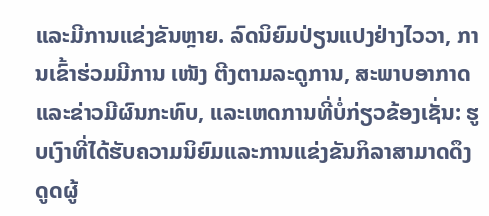ແລະມີການແຂ່ງຂັນຫຼາຍ. ລົດນິຍົມປ່ຽນແປງຢ່າງໄວວາ, ການເຂົ້າຮ່ວມມີການ ເໜັງ ຕີງຕາມລະດູການ, ສະພາບອາກາດແລະຂ່າວມີຜົນກະທົບ, ແລະເຫດການທີ່ບໍ່ກ່ຽວຂ້ອງເຊັ່ນ: ຮູບເງົາທີ່ໄດ້ຮັບຄວາມນິຍົມແລະການແຂ່ງຂັນກິລາສາມາດດຶງດູດຜູ້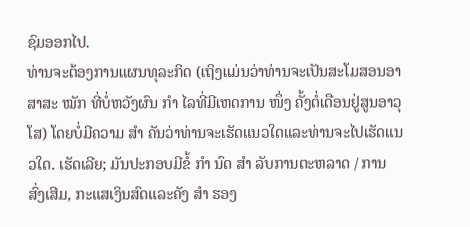ຊົມອອກໄປ.
ທ່ານຈະຕ້ອງການແຜນທຸລະກິດ (ເຖິງແມ່ນວ່າທ່ານຈະເປັນສະໂມສອນອາສາສະ ໝັກ ທີ່ບໍ່ຫວັງຜົນ ກຳ ໄລທີ່ມີເຫດການ ໜຶ່ງ ຄັ້ງຕໍ່ເດືອນຢູ່ສູນອາວຸໂສ) ໂດຍບໍ່ມີຄວາມ ສຳ ຄັນວ່າທ່ານຈະເຮັດແນວໃດແລະທ່ານຈະໄປເຮັດແນວໃດ. ເຮັດເລີຍ; ມັນປະກອບມີຂໍ້ ກຳ ນົດ ສຳ ລັບການຕະຫລາດ / ການສົ່ງເສີມ, ກະແສເງິນສົດແລະຄັງ ສຳ ຮອງ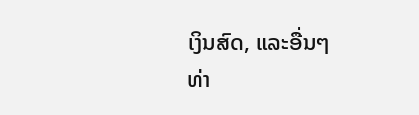ເງິນສົດ, ແລະອື່ນໆ
ທ່າ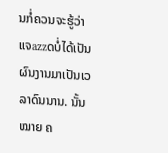ນກໍ່ຄວນຈະຮູ້ວ່າແຈazzດບໍ່ໄດ້ເປັນຜົນງານມາເປັນເວລາດົນນານ. ນັ້ນ ໝາຍ ຄ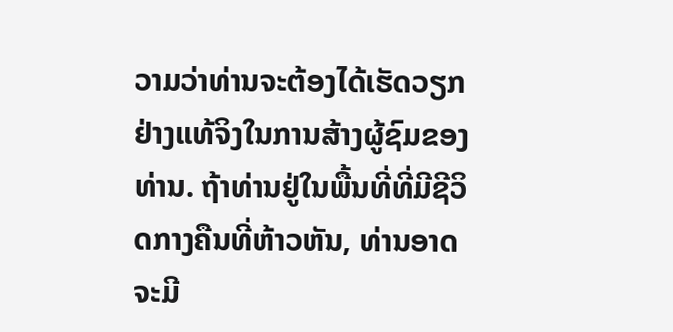ວາມວ່າທ່ານຈະຕ້ອງໄດ້ເຮັດວຽກຢ່າງແທ້ຈິງໃນການສ້າງຜູ້ຊົມຂອງທ່ານ. ຖ້າທ່ານຢູ່ໃນພື້ນທີ່ທີ່ມີຊີວິດກາງຄືນທີ່ຫ້າວຫັນ, ທ່ານອາດຈະມີ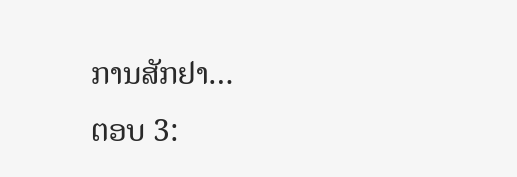ການສັກຢາ…
ຕອບ 3: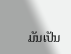ມັນເປັນ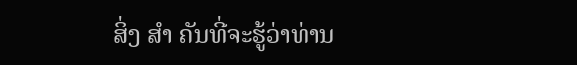ສິ່ງ ສຳ ຄັນທີ່ຈະຮູ້ວ່າທ່ານ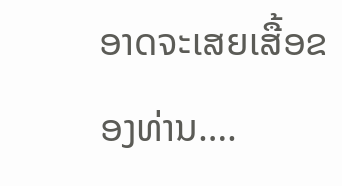ອາດຈະເສຍເສື້ອຂອງທ່ານ….